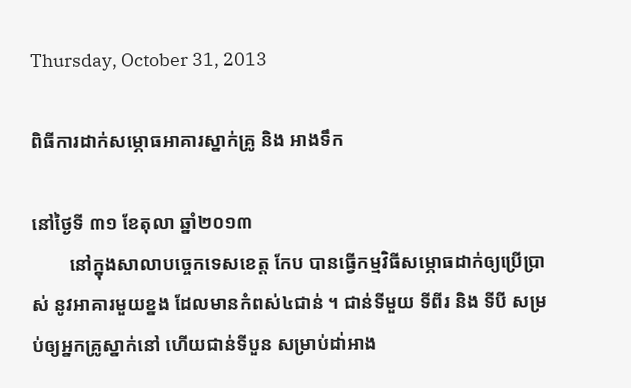Thursday, October 31, 2013

ពិធីការដាក់សម្ភោធអាគារស្នាក់គ្រូ និង អាងទឹក

នៅថ្ងៃទី ៣១ ខែតុលា ឆ្នាំ២០១៣
        នៅក្នុងសាលាបច្ចេកទេសខេត្ត កែប បានធ្វើកម្មវិធីសម្ភោធដាក់ឲ្យប្រើប្រាស់ នូវអាគារមួយខ្នង ដែលមានកំពស់៤ជាន់ ។ ជាន់ទីមួយ ទីពីរ និង ទីបី សម្រប់ឲ្យអ្នកគ្រូស្នាក់នៅ ហើយជាន់ទីបួន សម្រាប់ដា់អាង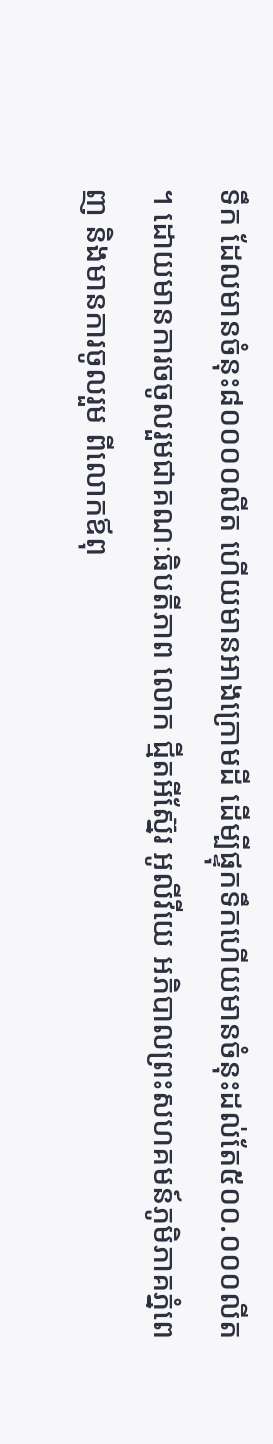ទឹក ដែលមានចំនុះ៨០០០០លីត ហើយមានអាងក្រោមដី ដើម្បីផ្ទុកទឹកហើយមានចំនុះដល់តែ៥០០.០០០លីត ។ ដោយមានការចចូលរួមជាគណៈធិបតីភាព លោក ជ្មីតអីស្ន៊ែរ អូលីវីយេ អភិបាលព្រះសហគមន៍ភូមិភាគភ្នំពេញ និងមានការចូលរួម ពីលោកឪពុ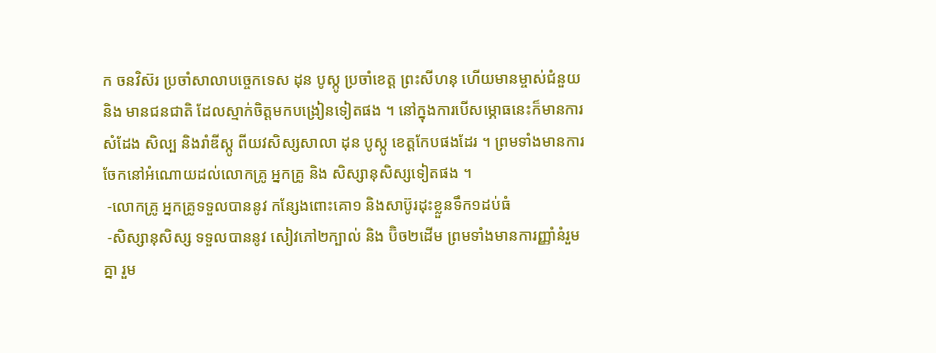ក ចនវិស៊រ ប្រចាំសាលាបច្ចេកទេស ដុន បូស្កូ ប្រចាំខេត្ត ព្រះសីហនុ ហើយមានម្ចាស់ជំនួយ និង មានជនជាតិ ដែលស្មាក់ចិត្តមកបង្រៀនទៀតផង ។ នៅក្នុងការបើសម្ភោធនេះក៏មានការសំដែង សិល្ប និងរាំឌីស្កូ ពីយវសិស្សសាលា ដុន បូស្កូ ខេត្តកែបផងដែរ ។ ព្រមទាំងមានការចែកនៅអំណោយដល់លោកគ្រូ អ្នកគ្រូ និង សិស្សានុសិស្សទៀតផង ។
 -លោកគ្រូ អ្នកគ្រូទទួលបាននូវ កន្សែងពោះគោ១ និងសាប៊ូរដុះខ្លួនទឹក១ដប់ធំ
 -សិស្សានុសិស្ស ទទួលបាននូវ សៀវភៅ២ក្បាល់ និង ប៊ិច២ដើម ព្រមទាំងមានការញ្ញាំនំរួមគ្នា រួម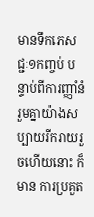មានទឹកភេសជ្ជៈ១កញ្ចប់ បន្ទាប់ពីការញ្ញាំនំរួមគ្នាយ៉ាងសប្បាយរីករាយរួចហើយនោះ ក៏មាន ការប្រគួត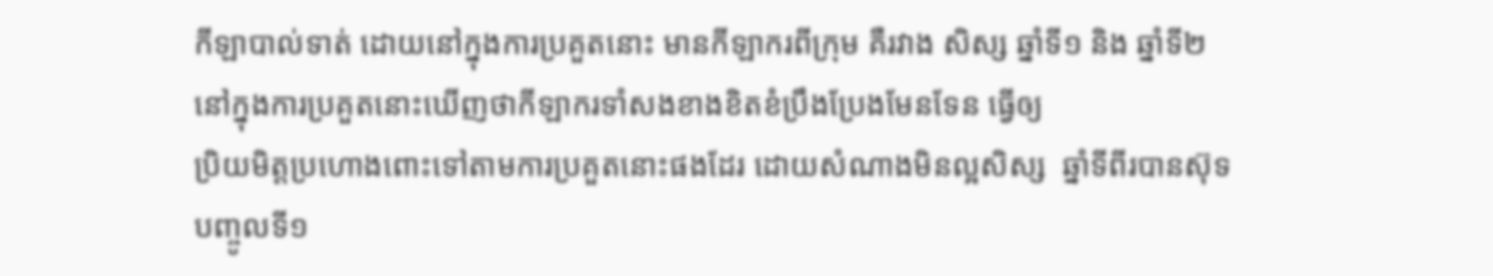កីឡាបាល់ទាត់ ដោយនៅក្នុងការប្រគួតនោះ មានកីឡាករពីក្រុម គឺរវាង សិស្ស ឆ្នាំទី១ និង ឆ្នាំទី២ នៅក្នុងការប្រគួតនោះឃើញថាកីឡាករទាំសងខាងខិតខំប្រឹងប្រែងមែនទែន ធ្វើឲ្យ
ប្រិយមិត្តប្រហោងពោះទៅតាមការប្រគួតនោះផងដែរ ដោយសំណាងមិនល្អសិស្ស  ឆ្នាំទីពីរបានស៊ុទបញ្ចូលទី១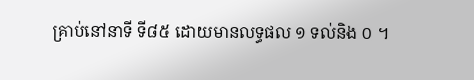គ្រាប់នៅនាទី ទី៨៥ ដោយមានលទ្ធផល ១ ទល់និង ០ ។